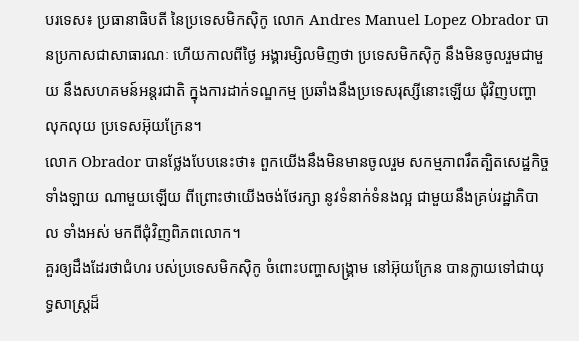បរទេស៖ ប្រធានាធិបតី នៃប្រទេសមិកស៊ិកូ លោក Andres Manuel Lopez Obrador បានប្រកាសជាសាធារណៈ ហើយកាលពីថ្ងៃ អង្គារម្សិលមិញថា ប្រទេសមិកស៊ិកូ នឹងមិនចូលរួមជាមួយ នឹងសហគមន៍អន្តរជាតិ ក្នុងការដាក់ទណ្ឌកម្ម ប្រឆាំងនឹងប្រទេសរុស្សីនោះឡើយ ជុំវិញបញ្ហាលុកលុយ ប្រទេសអ៊ុយក្រែន។
លោក Obrador បានថ្លែងបែបនេះថា៖ ពួកយើងនឹងមិនមានចូលរួម សកម្មភាពរឹតត្បិតសេដ្ឋកិច្ចទាំងឡាយ ណាមួយឡើយ ពីព្រោះថាយើងចង់ថែរក្សា នូវទំនាក់ទំនងល្អ ជាមួយនឹងគ្រប់រដ្ឋាភិបាល ទាំងអស់ មកពីជុំវិញពិភពលោក។
គួរឲ្យដឹងដែរថាជំហរ បស់ប្រទេសមិកស៊ិកូ ចំពោះបញ្ហាសង្គ្រាម នៅអ៊ុយក្រែន បានក្លាយទៅជាយុទ្ធសាស្ត្រដ៏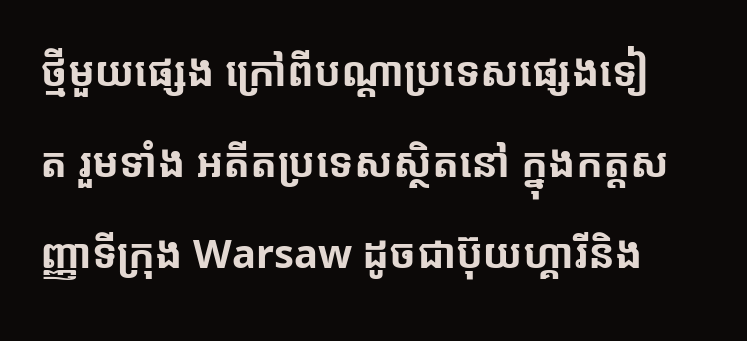ថ្មីមួយផ្សេង ក្រៅពីបណ្តាប្រទេសផ្សេងទៀត រួមទាំង អតីតប្រទេសស្ថិតនៅ ក្នុងកត្តសញ្ញាទីក្រុង Warsaw ដូចជាប៊ុយហ្គារីនិង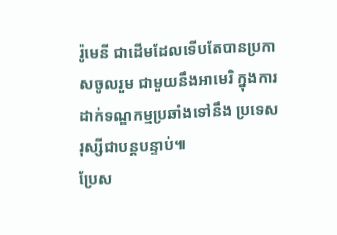រ៉ូមេនី ជាដើមដែលទើបតែបានប្រកាសចូលរួម ជាមួយនឹងអាមេរិ ក្នុងការដាក់ទណ្ឌកម្មប្រឆាំងទៅនឹង ប្រទេសរុស្សីជាបន្តបន្ទាប់៕
ប្រែស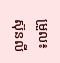ម្រួល៖ស៊ុនលី